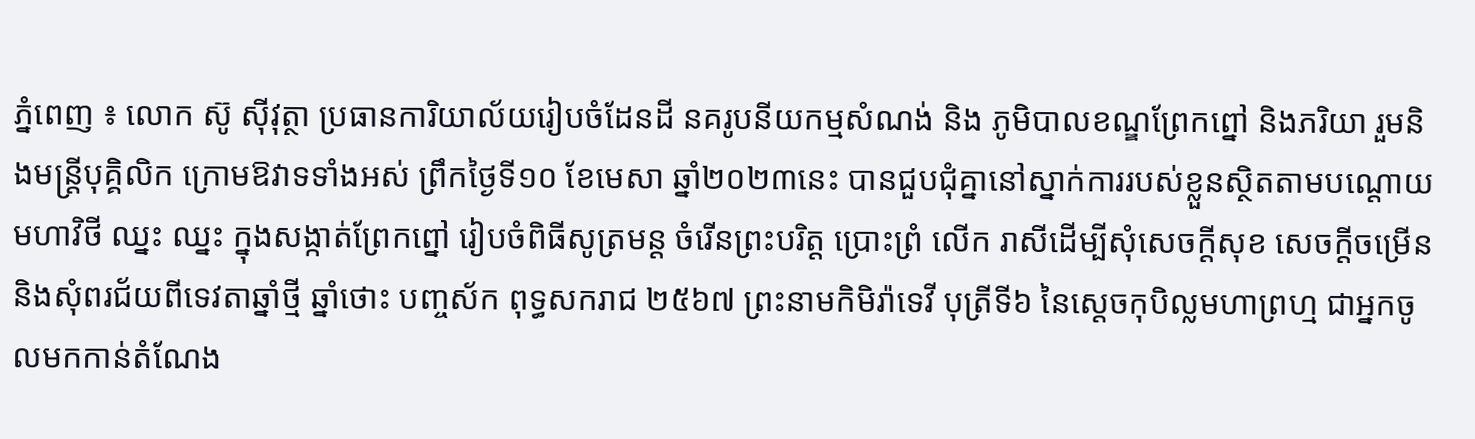ភ្នំពេញ ៖ លោក ស៊ូ ស៊ីវុត្ថា ប្រធានការិយាល័យរៀបចំដែនដី នគរូបនីយកម្មសំណង់ និង ភូមិបាលខណ្ឌព្រែកព្នៅ និងភរិយា រួមនិងមន្ដ្រីបុគ្គិលិក ក្រោមឱវាទទាំងអស់ ព្រឹកថ្ងៃទី១០ ខែមេសា ឆ្នាំ២០២៣នេះ បានជួបជុំគ្នានៅស្នាក់ការរបស់ខ្លួនស្ថិតតាមបណ្ដោយ មហាវិថី ឈ្នះ ឈ្នះ ក្នុងសង្កាត់ព្រែកព្នៅ រៀបចំពិធីសូត្រមន្ដ ចំរើនព្រះបរិត្ត ប្រោះព្រំ លើក រាសីដើម្បីសុំសេចក្ដីសុខ សេចក្ដីចម្រើន និងសុំពរជ័យពីទេវតាឆ្នាំថ្មី ឆ្នាំថោះ បញ្ចស័ក ពុទ្ធសករាជ ២៥៦៧ ព្រះនាមកិមិរ៉ាទេវី បុត្រីទី៦ នៃស្ដេចកុបិល្លមហាព្រហ្ម ជាអ្នកចូលមកកាន់តំណែង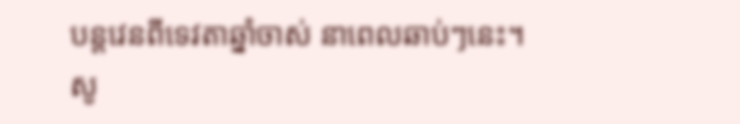បន្តវេនពីទេវតាឆ្នាំចាស់ នាពេលឆាប់ៗនេះ។
សូ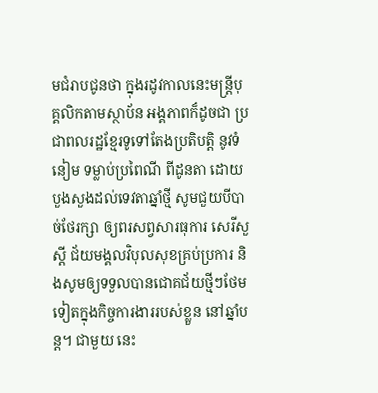មជំរាបជូនថា ក្នុងរដូវកាលនេះមន្ដ្រីបុគ្គលិកតាមស្ថាប័ន អង្គភាពក៏ដូចជា ប្រជាពលរដ្ឋខ្មែរទូទៅតែងប្រតិបត្តិ នូវទំនៀម ទម្លាប់ប្រពៃណី ពីដូនតា ដោយបួងសួងដល់ទេវតាឆ្នាំថ្មី សូមជួយបីបាច់ថែរក្សា ឲ្យពរសព្វសារធុការ សេរីសួស្ដី ជ័យមង្គលវិបុលសុខគ្រប់ប្រការ និងសូមឲ្យទទួលបានជោគជ័យថ្មីៗថែមទៀតក្នុងកិច្ចការងាររបស់ខ្លួន នៅឆ្នាំបន្ដ។ ជាមួយ នេះ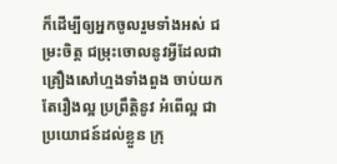ក៏ដើម្បីឲ្យអ្នកចូលរួមទាំងអស់ ជម្រះចិត្ត ជម្រុះចោលនូវអ្វីដែលជាគ្រឿងសៅហ្មងទាំងពួង ចាប់យកតែរឿងល្អ ប្រព្រឹត្តិនូវ អំពើល្អ ជាប្រយោជន៍ដល់ខ្លួន ក្រុ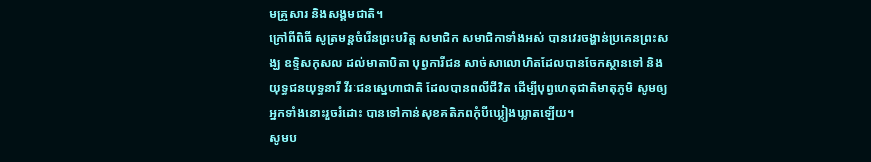មគ្រួសារ និងសង្គមជាតិ។
ក្រៅពីពិធី សូត្រមន្ដចំរើនព្រះបរិត្ត សមាជិក សមាជិកាទាំងអស់ បានវេរចង្ហាន់ប្រគេនព្រះសង្ឃ ឧទ្ទិសកុសល ដល់មាតាបិតា បុព្វការីជន សាច់សាលោហិតដែលបានចែកស្ថានទៅ និងយុទ្ធជនយុទ្ធនារី វីរៈជនស្នេហាជាតិ ដែលបានពលីជីវិត ដើម្បីបុព្វហេតុជាតិមាតុភូមិ សូមឲ្យអ្នកទាំងនោះរួចរំដោះ បានទៅកាន់សុខគតិភពកុំបីឃ្លៀងឃ្លាតឡើយ។
សូមប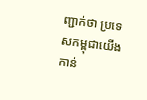ញ្ជាក់ថា ប្រទេសកម្ពុជាយើងកាន់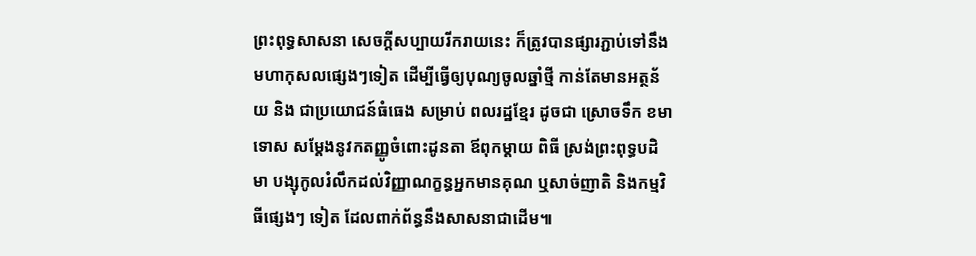ព្រះពុទ្ធសាសនា សេចក្តីសប្បាយរីករាយនេះ ក៏ត្រូវបានផ្សារភ្ជាប់ទៅនឹង មហាកុសលផ្សេងៗទៀត ដើម្បីធ្វើឲ្យបុណ្យចូលឆ្នាំថ្មី កាន់តែមានអត្ថន័យ និង ជាប្រយោជន៍ធំធេង សម្រាប់ ពលរដ្ឋខែ្មរ ដូចជា ស្រោចទឹក ខមាទោស សម្តែងនូវកតញ្ញូចំពោះដូនតា ឪពុកម្តាយ ពិធី ស្រង់ព្រះពុទ្ធបដិមា បង្សុកូលរំលឹកដល់វិញ្ញាណក្ខន្ធអ្នកមានគុណ ឬសាច់ញាតិ និងកម្មវិធីផ្សេងៗ ទៀត ដែលពាក់ព័ន្ធនឹងសាសនាជាដើម៕